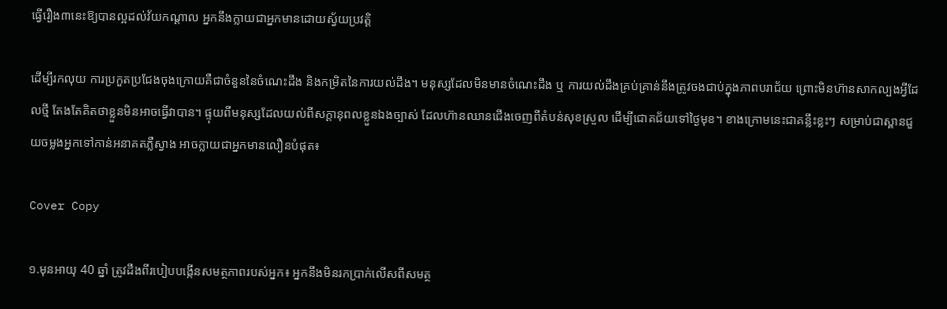ធ្វើរឿង៣នេះឱ្យបានល្អដល់វ័យកណ្តាល អ្នកនឹងក្លាយជាអ្នកមានដោយស្វ័យប្រវត្តិ

ដើម្បីរកលុយ ការប្រកួតប្រជែងចុងក្រោយគឺជាចំនួននៃចំណេះដឹង និងកម្រិតនៃការយល់ដឹង។ មនុស្សដែលមិនមានចំណេះដឹង ឬ ការយល់ដឹងគ្រប់គ្រាន់នឹងត្រូវចងជាប់ក្នុងភាពបរាជ័យ ព្រោះមិនហ៊ានសាកល្បងអ្វីដែលថ្មី តែងតែគិតថាខ្លួនមិនអាចធ្វើវាបាន។ ផ្ទុយពីមនុស្សដែលយល់ពីសក្តានុពលខ្លួនឯងច្បាស់ ដែលហ៊ានឈានជើងចេញពីតំបន់សុខស្រួល ដើម្បីជោគជ័យទៅថ្ងៃមុខ។ ខាងក្រោមនេះជាគន្លឹះខ្លះៗ សម្រាប់ជាស្ពានជួយចម្លងអ្នកទៅកាន់អនាគតភ្លឺស្វាង អាចក្លាយជាអ្នកមានលឿនបំផុត៖

Cover Copy

១.មុនអាយុ 40 ឆ្នាំ ត្រូវដឹងពីរបៀបបង្កើនសមត្ថភាពរបស់អ្នក៖ អ្នកនឹងមិនរកប្រាក់លើសពីសមត្ថ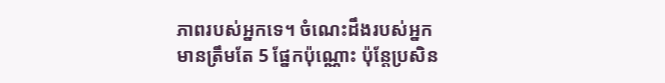ភាពរបស់អ្នកទេ។ ចំណេះដឹងរបស់អ្នកមានត្រឹមតែ 5 ផ្នែកប៉ុណ្ណោះ ប៉ុន្តែប្រសិន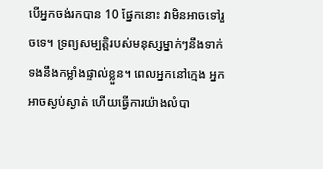បើអ្នកចង់រកបាន 10 ផ្នែកនោះ វាមិនអាចទៅរួចទេ។ ទ្រព្យសម្បត្តិរបស់មនុស្សម្នាក់ៗនឹងទាក់ទងនឹងកម្លាំងផ្ទាល់ខ្លួន។ ពេលអ្នកនៅក្មេង អ្នកអាចស្ងប់ស្ងាត់ ហើយធ្វើការយ៉ាងលំបា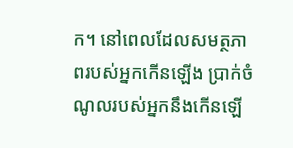ក។ នៅពេលដែលសមត្ថភាពរបស់អ្នកកើនឡើង ប្រាក់ចំណូលរបស់អ្នកនឹងកើនឡើ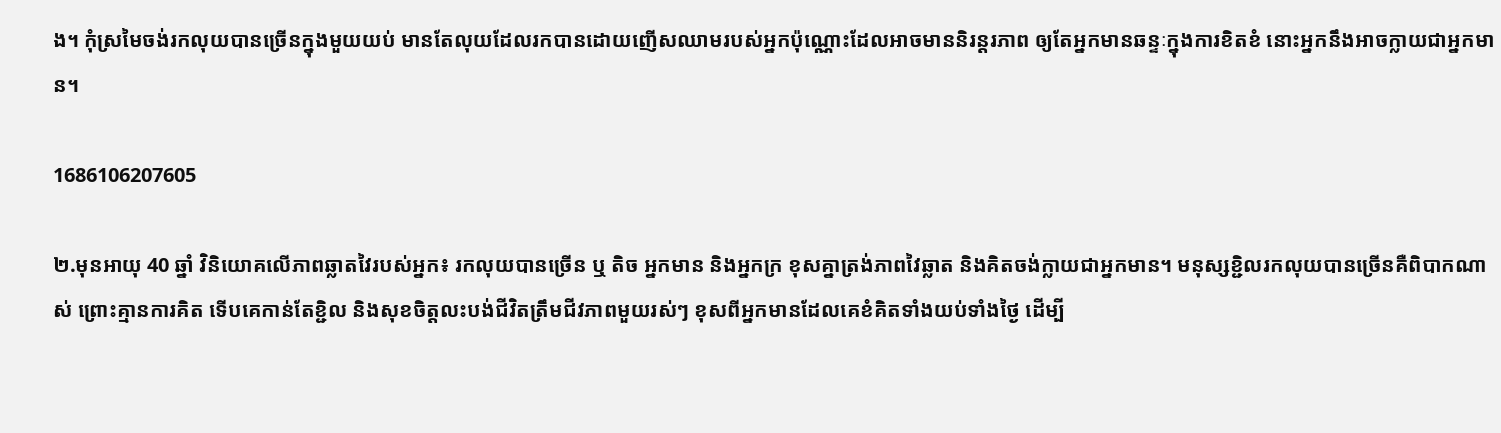ង។ កុំស្រមៃចង់រកលុយបានច្រើនក្នុងមួយយប់ មានតែលុយដែលរកបានដោយញើសឈាមរបស់អ្នកប៉ុណ្ណោះដែលអាចមាននិរន្តរភាព ឲ្យតែអ្នកមានឆន្ទៈក្នុងការខិតខំ នោះអ្នកនឹងអាចក្លាយជាអ្នកមាន។

1686106207605

២.មុនអាយុ 40 ឆ្នាំ វិនិយោគលើភាពឆ្លាតវៃរបស់អ្នក៖ រកលុយបានច្រើន ឬ តិច អ្នកមាន និងអ្នកក្រ ខុសគ្នាត្រង់ភាពវៃឆ្លាត និងគិតចង់ក្លាយជាអ្នកមាន។ មនុស្សខ្ជិលរកលុយបានច្រើនគឺពិបាកណាស់ ព្រោះគ្មានការគិត ទើបគេកាន់តែខ្ជិល និងសុខចិត្តលះបង់ជីវិតត្រឹមជីវភាពមួយរស់ៗ ខុសពីអ្នកមានដែលគេខំគិតទាំងយប់ទាំងថ្ងៃ ដើម្បី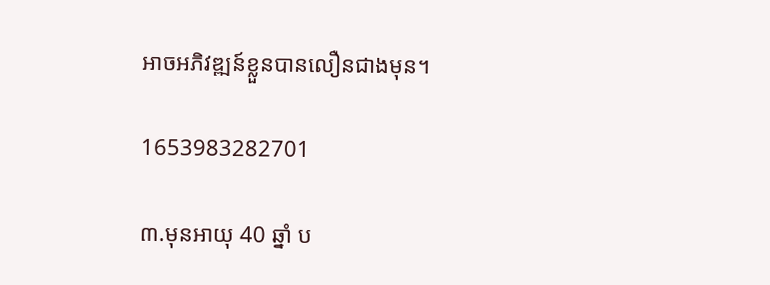អាចអភិវឌ្ឍន៍ខ្លួនបានលឿនជាងមុន។

1653983282701

៣.មុនអាយុ 40 ឆ្នាំ ប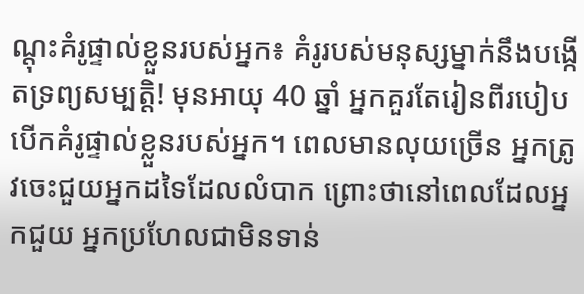ណ្តុះគំរូផ្ទាល់ខ្លួនរបស់អ្នក៖ គំរូរបស់មនុស្សម្នាក់នឹងបង្កើតទ្រព្យសម្បត្តិ! មុនអាយុ 40 ឆ្នាំ អ្នកគួរតែរៀនពីរបៀបបើកគំរូផ្ទាល់ខ្លួនរបស់អ្នក។ ពេលមានលុយច្រើន អ្នកត្រូវចេះជួយអ្នកដទៃដែលលំបាក ព្រោះថានៅពេលដែលអ្នកជួយ អ្នកប្រហែលជាមិនទាន់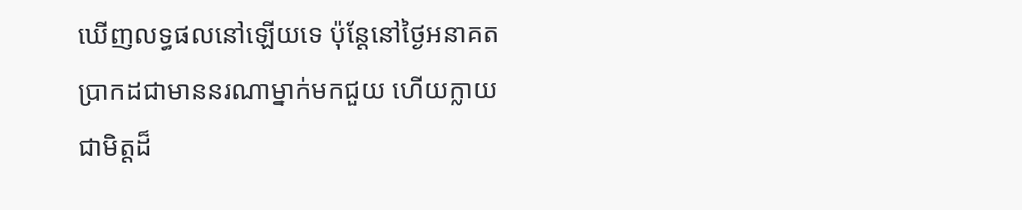ឃើញលទ្ធផលនៅឡើយទេ ប៉ុន្តែនៅថ្ងៃអនាគត ប្រាកដជាមាននរណាម្នាក់មកជួយ ហើយក្លាយជាមិត្តដ៏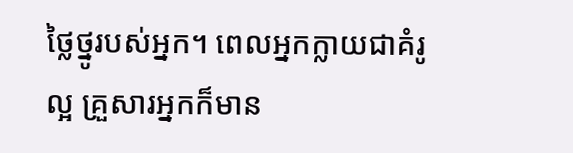ថ្លៃថ្នូរបស់អ្នក។ ពេលអ្នកក្លាយជាគំរូល្អ គ្រួសារអ្នកក៏មាន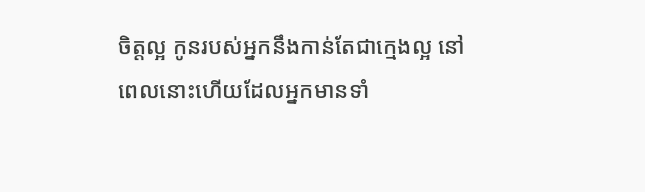ចិត្តល្អ កូនរបស់អ្នកនឹងកាន់តែជាក្មេងល្អ នៅពេលនោះហើយដែលអ្នកមានទាំ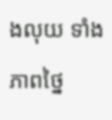ងលុយ ទាំងភាពថ្នៃ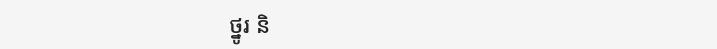ថ្នូរ និ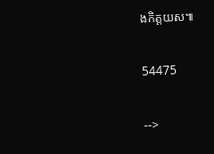ងកិត្តយស៕

54475

-->